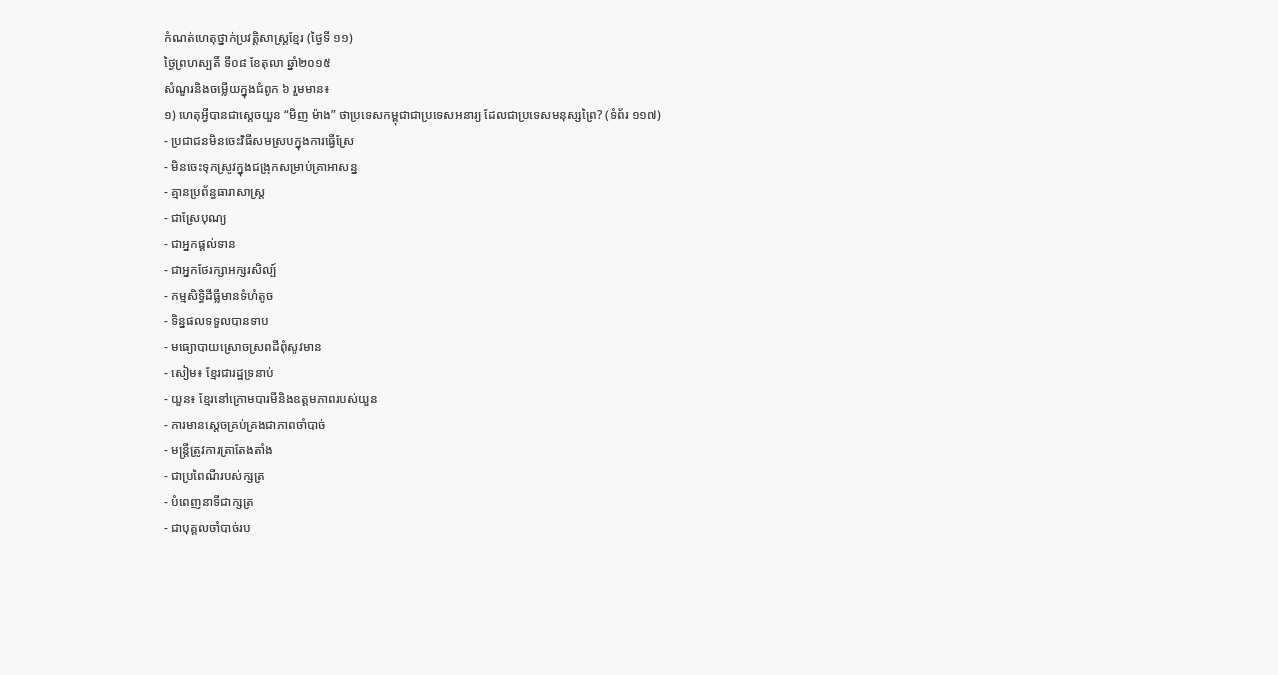កំណត់ហេតុថ្នាក់ប្រវត្តិសាស្រ្ដខ្មែរ (ថ្ងៃទី ១១)
ថ្ងៃព្រហស្បតិ៍ ទី០៨ ខែតុលា ឆ្នាំ២០១៥
សំណួរនិងចម្លើយក្នុងជំពូក ៦ រួមមាន៖
១) ហេតុអ្វីបានជាស្ដេចយួន “មិញ ម៉ាង” ថាប្រទេសកម្ពុជាជាប្រទេសអនារ្យ ដែលជាប្រទេសមនុស្សព្រៃ? (ទំព័រ ១១៧)
- ប្រជាជនមិនចេះវិធីសមស្របក្នុងការធ្វើស្រែ
- មិនចេះទុកស្រូវក្នុងជង្រុកសម្រាប់គ្រាអាសន្ន
- គ្មានប្រព័ន្ធធារាសាស្ត្រ
- ជាស្រែបុណ្យ
- ជាអ្នកផ្ដល់ទាន
- ជាអ្នកថែរក្សាអក្សរសិល្ប៍
- កម្មសិទ្ធិដីធ្លីមានទំហំតូច
- ទិន្នផលទទួលបានទាប
- មធ្យោបាយស្រោចស្រពដីពុំសូវមាន
- សៀម៖ ខ្មែរជារដ្ឋទ្រនាប់
- យួន៖ ខ្មែរនៅក្រោមបារមីនិងឧត្ដមភាពរបស់យួន
- ការមានស្ដេចគ្រប់គ្រងជាភាពចាំបាច់
- មន្ត្រីត្រូវការត្រាតែងតាំង
- ជាប្រពៃណីរបស់ក្សត្រ
- បំពេញនាទីជាក្សត្រ
- ជាបុគ្គលចាំបាច់រប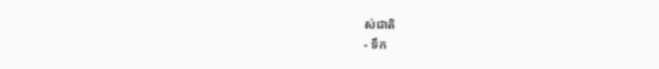ស់ជាតិ
- ទឹក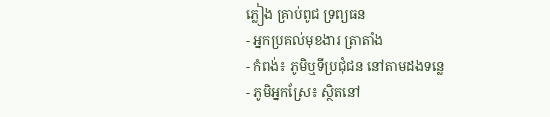ភ្លៀង គ្រាប់ពូជ ទ្រព្យធន
- អ្នកប្រគល់មុខងារ ត្រាតាំង
- កំពង់៖ ភូមិឬទីប្រជុំជន នៅតាមដងទន្លេ
- ភូមិអ្នកស្រែ៖ ស្ថិតនៅ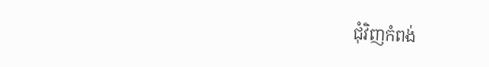ជុំវិញកំពង់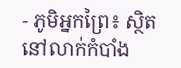- ភូមិអ្នកព្រៃ៖ ស្ថិតនៅលាក់កំបាំង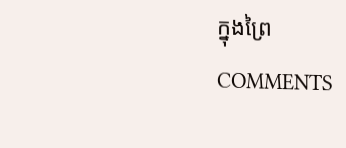ក្នុងព្រៃ
COMMENTS